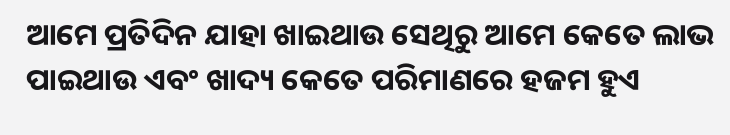ଆମେ ପ୍ରତିଦିନ ଯାହା ଖାଇଥାଉ ସେଥିରୁ ଆମେ କେତେ ଲାଭ ପାଇଥାଉ ଏବଂ ଖାଦ୍ୟ କେତେ ପରିମାଣରେ ହଜମ ହୁଏ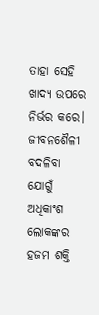ତାହା ସେହି ଖାଦ୍ୟ ଉପରେ ନିର୍ଭର କରେ। ଜୀବନଶୈଳୀ ବଦଳିବା ଯୋଗୁଁ ଅଧିକାଂଶ ଲୋକଙ୍କର ହଜମ ଶକ୍ତି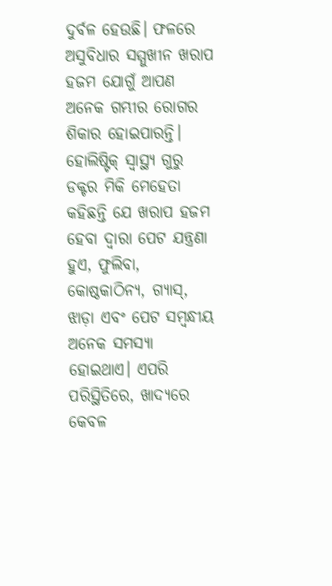ଦୁର୍ବଳ ହେଉଛି। ଫଳରେ ଅସୁବିଧାର ସମ୍ମୁଖୀନ ଖରାପ ହଜମ ଯୋଗୁଁ ଆପଣ ଅନେକ ଗମ୍ଭୀର ରୋଗର ଶିକାର ହୋଇପାରନ୍ତି।
ହୋଲିଷ୍ଟିକ୍ ସ୍ୱାସ୍ଥ୍ୟ ଗୁରୁ ଡକ୍ଟର ମିକି ମେହେତା କହିଛନ୍ତି ଯେ ଖରାପ ହଜମ ହେବା ଦ୍ୱାରା ପେଟ ଯନ୍ତ୍ରଣା ହୁଏ, ଫୁଲିବା, କୋଷ୍ଠକାଠିନ୍ୟ, ଗ୍ୟାସ୍, ଝାଡ଼ା ଏବଂ ପେଟ ସମ୍ବନ୍ଧୀୟ ଅନେକ ସମସ୍ୟା ହୋଇଥାଏ। ଏପରି ପରିସ୍ଥିତିରେ, ଖାଦ୍ୟରେ କେବଳ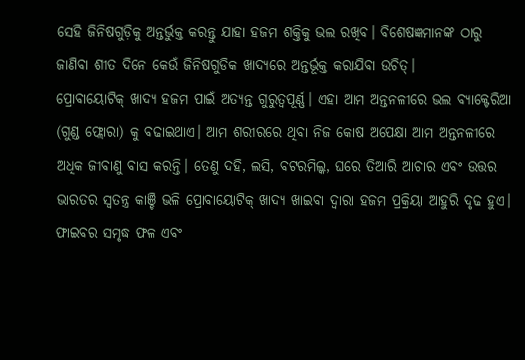ସେହି ଜିନିଷଗୁଡ଼ିକୁ ଅନ୍ତର୍ଭୁକ୍ତ କରନ୍ତୁ ଯାହା ହଜମ ଶକ୍ତିକୁ ଭଲ ରଖିବ। ବିଶେଷଜ୍ଞମାନଙ୍କ ଠାରୁ ଜାଣିବା ଶୀତ ଦିନେ କେଉଁ ଜିନିଷଗୁଡିକ ଖାଦ୍ୟରେ ଅନ୍ତର୍ଭୂକ୍ତ କରାଯିବା ଉଚିତ୍।
ପ୍ରୋବାୟୋଟିକ୍ ଖାଦ୍ୟ ହଜମ ପାଇଁ ଅତ୍ୟନ୍ତ ଗୁରୁତ୍ୱପୂର୍ଣ୍ଣ। ଏହା ଆମ ଅନ୍ତନଳୀରେ ଭଲ ବ୍ୟାକ୍ଟେରିଆ (ଗୁଣ୍ଡ ଫ୍ଲୋରା) କୁ ବଢାଇଥାଏ। ଆମ ଶରୀରରେ ଥିବା ନିଜ କୋଷ ଅପେକ୍ଷା ଆମ ଅନ୍ତନଳୀରେ ଅଧିକ ଜୀବାଣୁ ବାସ କରନ୍ତି। ତେଣୁ ଦହି, ଲସି, ବଟରମିଲ୍କ, ଘରେ ତିଆରି ଆଚାର ଏବଂ ଉତ୍ତର ଭାରତର ସ୍ୱତନ୍ତ୍ର କାଞ୍ଚି ଭଳି ପ୍ରୋବାୟୋଟିକ୍ ଖାଦ୍ୟ ଖାଇବା ଦ୍ୱାରା ହଜମ ପ୍ରକ୍ରିୟା ଆହୁରି ଦୃଢ ହୁଏ।
ଫାଇବର ସମୃଦ୍ଧ ଫଳ ଏବଂ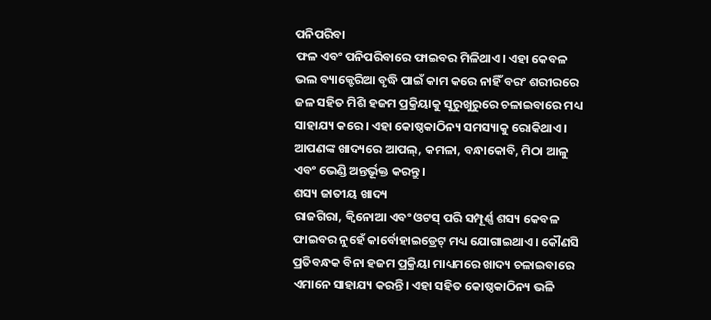ପନିପରିବା
ଫଳ ଏବଂ ପନିପରିବାରେ ଫାଇବର ମିଳିଥାଏ। ଏହା କେବଳ ଭଲ ବ୍ୟାକ୍ଟେରିଆ ବୃଦ୍ଧି ପାଇଁ କାମ କରେ ନାହିଁ ବରଂ ଶରୀରରେ ଜଳ ସହିତ ମିଶି ହଜମ ପ୍ରକ୍ରିୟାକୁ ସୁରୁଖୁରୁରେ ଚଳାଇବାରେ ମଧ୍ୟ ସାହାଯ୍ୟ କରେ। ଏହା କୋଷ୍ଠକାଠିନ୍ୟ ସମସ୍ୟାକୁ ରୋକିଥାଏ। ଆପଣଙ୍କ ଖାଦ୍ୟରେ ଆପଲ୍, କମଳା, ବନ୍ଧାକୋବି, ମିଠା ଆଳୁ ଏବଂ ଭେଣ୍ଡି ଅନ୍ତର୍ଭୂକ୍ତ କରନ୍ତୁ।
ଶସ୍ୟ ଜାତୀୟ ଖାଦ୍ୟ
ରାଜଗିରା, କ୍ୱିନୋଆ ଏବଂ ଓଟସ୍ ପରି ସମ୍ପୂର୍ଣ୍ଣ ଶସ୍ୟ କେବଳ ଫାଇବର ନୁହେଁ କାର୍ବୋହାଇଡ୍ରେଟ୍ ମଧ୍ୟ ଯୋଗାଇଥାଏ। କୌଣସି ପ୍ରତିବନ୍ଧକ ବିନା ହଜମ ପ୍ରକ୍ରିୟା ମାଧ୍ୟମରେ ଖାଦ୍ୟ ଚଳାଇବାରେ ଏମାନେ ସାହାଯ୍ୟ କରନ୍ତି। ଏହା ସହିତ କୋଷ୍ଠକାଠିନ୍ୟ ଭଳି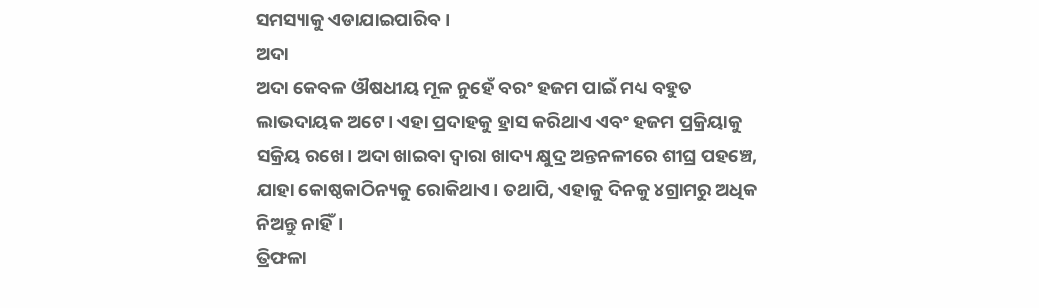ସମସ୍ୟାକୁ ଏଡାଯାଇପାରିବ।
ଅଦା
ଅଦା କେବଳ ଔଷଧୀୟ ମୂଳ ନୁହେଁ ବରଂ ହଜମ ପାଇଁ ମଧ୍ୟ ବହୁତ ଲାଭଦାୟକ ଅଟେ। ଏହା ପ୍ରଦାହକୁ ହ୍ରାସ କରିଥାଏ ଏବଂ ହଜମ ପ୍ରକ୍ରିୟାକୁ ସକ୍ରିୟ ରଖେ। ଅଦା ଖାଇବା ଦ୍ୱାରା ଖାଦ୍ୟ କ୍ଷୁଦ୍ର ଅନ୍ତନଳୀରେ ଶୀଘ୍ର ପହଞ୍ଚେ, ଯାହା କୋଷ୍ଠକାଠିନ୍ୟକୁ ରୋକିଥାଏ। ତଥାପି, ଏହାକୁ ଦିନକୁ ୪ଗ୍ରାମରୁ ଅଧିକ ନିଅନ୍ତୁ ନାହିଁ।
ତ୍ରିଫଳା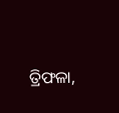ତ୍ରିଫଳା,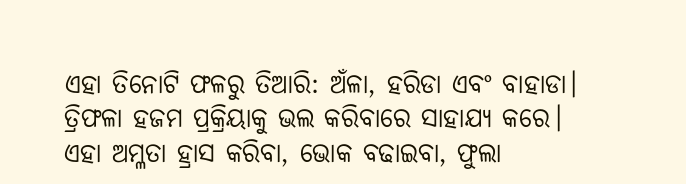ଏହା ତିନୋଟି ଫଳରୁ ତିଆରି: ଅଁଳା, ହରିଡା ଏବଂ ବାହାଡା। ତ୍ରିଫଳା ହଜମ ପ୍ରକ୍ରିୟାକୁ ଭଲ କରିବାରେ ସାହାଯ୍ୟ କରେ। ଏହା ଅମ୍ଳତା ହ୍ରାସ କରିବା, ଭୋକ ବଢାଇବା, ଫୁଲା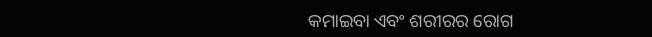କମାଇବା ଏବଂ ଶରୀରର ରୋଗ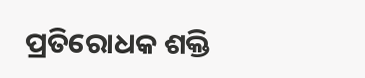ପ୍ରତିରୋଧକ ଶକ୍ତି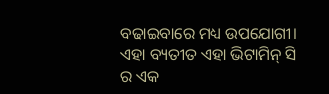ବଢାଇବାରେ ମଧ୍ୟ ଉପଯୋଗୀ। ଏହା ବ୍ୟତୀତ ଏହା ଭିଟାମିନ୍ ସି ର ଏକ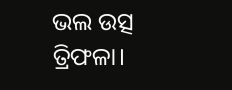ଭଲ ଉତ୍ସ ତ୍ରିଫଳା।